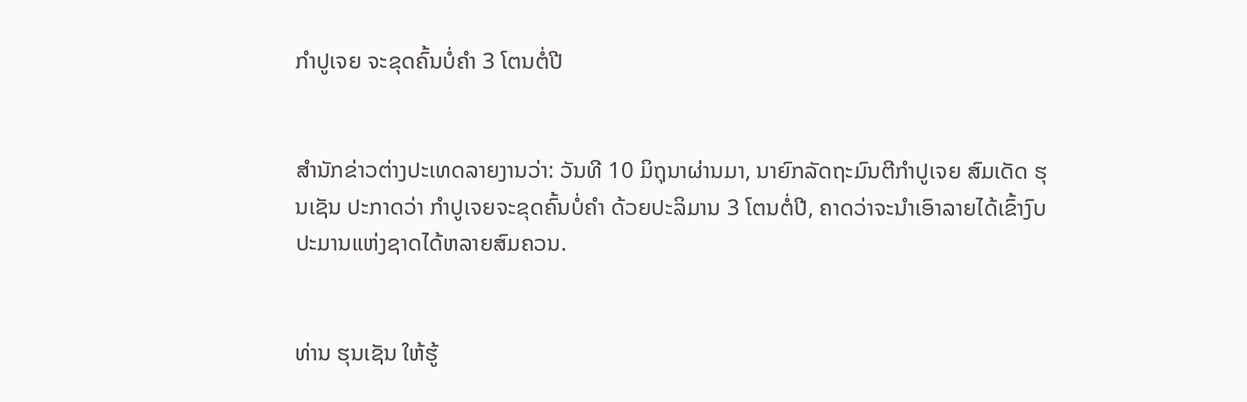ກຳປູເຈຍ ຈະຂຸດຄົ້ນບໍ່ຄຳ 3 ໂຕນຕໍ່ປີ


ສຳນັກຂ່າວຕ່າງປະເທດລາຍງານວ່າ: ວັນທີ 10 ມິຖຸນາຜ່ານມາ, ນາຍົກລັດຖະມົນຕີກຳປູເຈຍ ສົມເດັດ ຮຸນເຊັນ ປະກາດວ່າ ກຳປູເຈຍຈະຂຸດຄົ້ນບໍ່ຄຳ ດ້ວຍປະລິມານ 3 ໂຕນຕໍ່ປີ, ຄາດວ່າຈະນຳເອົາລາຍໄດ້ເຂົ້າງົບປະມານແຫ່ງຊາດໄດ້ຫລາຍສົມຄວນ.


ທ່ານ ຮຸນເຊັນ ໃຫ້ຮູ້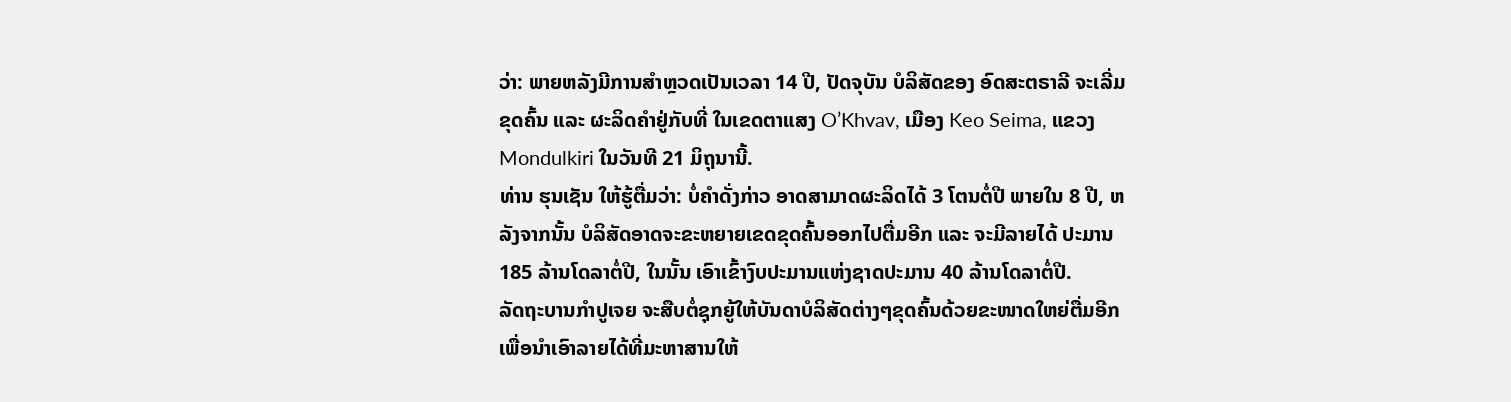ວ່າ: ພາຍຫລັງມີການສຳຫຼວດເປັນເວລາ 14 ປີ, ປັດຈຸບັນ ບໍລິສັດຂອງ ອົດສະຕຣາລີ ຈະເລີ່ມຂຸດຄົ້ນ ແລະ ຜະລິດຄຳຢູ່ກັບທີ່ ໃນເຂດຕາແສງ O’Khvav, ເມືອງ Keo Seima, ແຂວງ Mondulkiri ໃນວັນທີ 21 ມິຖຸນານີ້.
ທ່ານ ຮຸນເຊັນ ໃຫ້ຮູ້ຕື່ມວ່າ: ບໍ່ຄຳດັ່ງກ່າວ ອາດສາມາດຜະລິດໄດ້ 3 ໂຕນຕໍ່ປີ ພາຍໃນ 8 ປີ, ຫລັງຈາກນັ້ນ ບໍລິສັດອາດຈະຂະຫຍາຍເຂດຂຸດຄົ້ນອອກໄປຕື່ມອີກ ແລະ ຈະມີລາຍໄດ້ ປະມານ 185 ລ້ານໂດລາຕໍ່ປີ, ໃນນັ້ນ ເອົາເຂົ້າງົບປະມານແຫ່ງຊາດປະມານ 40 ລ້ານໂດລາຕໍ່ປີ.
ລັດຖະບານກຳປູເຈຍ ຈະສືບຕໍ່ຊຸກຍູ້ໃຫ້ບັນດາບໍລິສັດຕ່າງໆຂຸດຄົ້ນດ້ວຍຂະໜາດໃຫຍ່ຕື່ມອີກ ເພື່ອນຳເອົາລາຍໄດ້ທີ່ມະຫາສານໃຫ້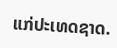ແກ່ປະເທດຊາດ.